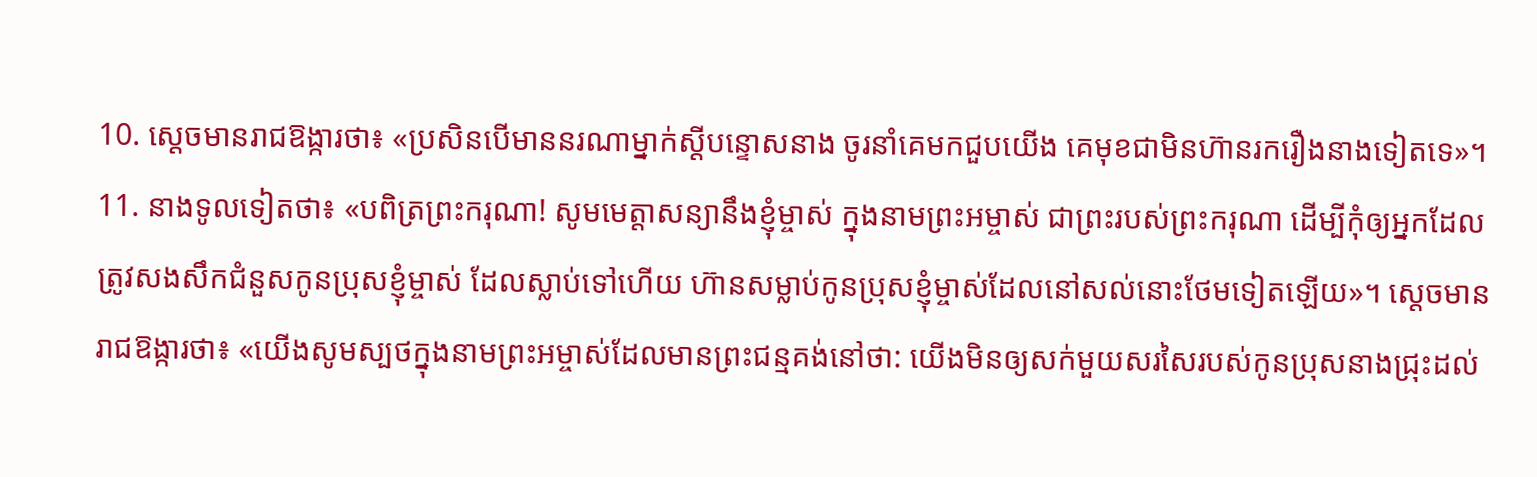10. ស្ដេចមានរាជឱង្ការថា៖ «ប្រសិនបើមាននរណាម្នាក់ស្ដីបន្ទោសនាង ចូរនាំគេមកជួបយើង គេមុខជាមិនហ៊ានរករឿងនាងទៀតទេ»។
11. នាងទូលទៀតថា៖ «បពិត្រព្រះករុណា! សូមមេត្តាសន្យានឹងខ្ញុំម្ចាស់ ក្នុងនាមព្រះអម្ចាស់ ជាព្រះរបស់ព្រះករុណា ដើម្បីកុំឲ្យអ្នកដែលត្រូវសងសឹកជំនួសកូនប្រុសខ្ញុំម្ចាស់ ដែលស្លាប់ទៅហើយ ហ៊ានសម្លាប់កូនប្រុសខ្ញុំម្ចាស់ដែលនៅសល់នោះថែមទៀតឡើយ»។ ស្ដេចមានរាជឱង្ការថា៖ «យើងសូមស្បថក្នុងនាមព្រះអម្ចាស់ដែលមានព្រះជន្មគង់នៅថា: យើងមិនឲ្យសក់មួយសរសៃរបស់កូនប្រុសនាងជ្រុះដល់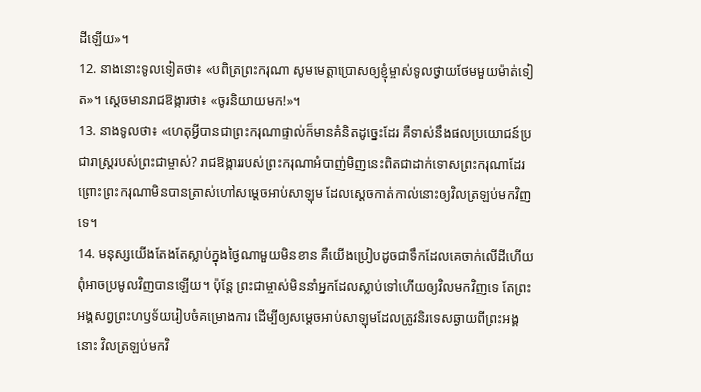ដីឡើយ»។
12. នាងនោះទូលទៀតថា៖ «បពិត្រព្រះករុណា សូមមេត្តាប្រោសឲ្យខ្ញុំម្ចាស់ទូលថ្វាយថែមមួយម៉ាត់ទៀត»។ ស្ដេចមានរាជឱង្ការថា៖ «ចូរនិយាយមក!»។
13. នាងទូលថា៖ «ហេតុអ្វីបានជាព្រះករុណាផ្ទាល់ក៏មានគំនិតដូច្នេះដែរ គឺទាស់នឹងផលប្រយោជន៍ប្រជារាស្ត្ររបស់ព្រះជាម្ចាស់? រាជឱង្ការរបស់ព្រះករុណាអំបាញ់មិញនេះពិតជាដាក់ទោសព្រះករុណាដែរ ព្រោះព្រះករុណាមិនបានត្រាស់ហៅសម្ដេចអាប់សាឡុម ដែលស្ដេចកាត់កាល់នោះឲ្យវិលត្រឡប់មកវិញទេ។
14. មនុស្សយើងតែងតែស្លាប់ក្នុងថ្ងៃណាមួយមិនខាន គឺយើងប្រៀបដូចជាទឹកដែលគេចាក់លើដីហើយ ពុំអាចប្រមូលវិញបានឡើយ។ ប៉ុន្តែ ព្រះជាម្ចាស់មិននាំអ្នកដែលស្លាប់ទៅហើយឲ្យវិលមកវិញទេ តែព្រះអង្គសព្វព្រះហឫទ័យរៀបចំគម្រោងការ ដើម្បីឲ្យសម្ដេចអាប់សាឡុមដែលត្រូវនិរទេសឆ្ងាយពីព្រះអង្គនោះ វិលត្រឡប់មកវិ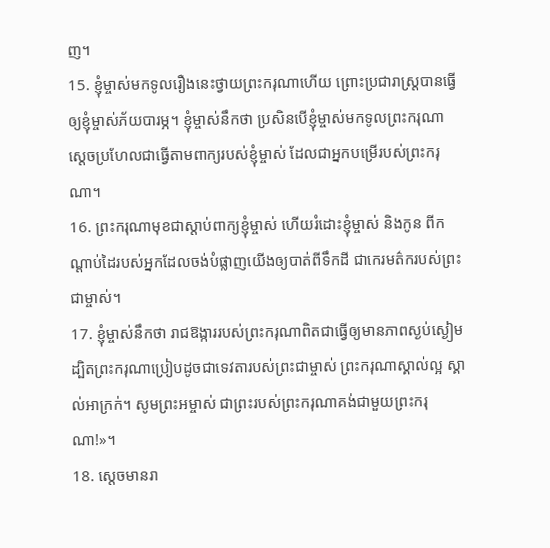ញ។
15. ខ្ញុំម្ចាស់មកទូលរឿងនេះថ្វាយព្រះករុណាហើយ ព្រោះប្រជារាស្ត្របានធ្វើឲ្យខ្ញុំម្ចាស់ភ័យបារម្ភ។ ខ្ញុំម្ចាស់នឹកថា ប្រសិនបើខ្ញុំម្ចាស់មកទូលព្រះករុណា ស្ដេចប្រហែលជាធ្វើតាមពាក្យរបស់ខ្ញុំម្ចាស់ ដែលជាអ្នកបម្រើរបស់ព្រះករុណា។
16. ព្រះករុណាមុខជាស្ដាប់ពាក្យខ្ញុំម្ចាស់ ហើយរំដោះខ្ញុំម្ចាស់ និងកូន ពីកណ្ដាប់ដៃរបស់អ្នកដែលចង់បំផ្លាញយើងឲ្យបាត់ពីទឹកដី ជាកេរមត៌ករបស់ព្រះជាម្ចាស់។
17. ខ្ញុំម្ចាស់នឹកថា រាជឱង្ការរបស់ព្រះករុណាពិតជាធ្វើឲ្យមានភាពស្ងប់ស្ងៀម ដ្បិតព្រះករុណាប្រៀបដូចជាទេវតារបស់ព្រះជាម្ចាស់ ព្រះករុណាស្គាល់ល្អ ស្គាល់អាក្រក់។ សូមព្រះអម្ចាស់ ជាព្រះរបស់ព្រះករុណាគង់ជាមួយព្រះករុណា!»។
18. ស្ដេចមានរា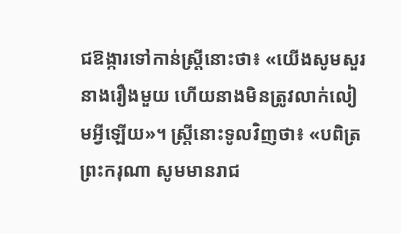ជឱង្ការទៅកាន់ស្ត្រីនោះថា៖ «យើងសូមសួរនាងរឿងមួយ ហើយនាងមិនត្រូវលាក់លៀមអ្វីឡើយ»។ ស្ត្រីនោះទូលវិញថា៖ «បពិត្រព្រះករុណា សូមមានរាជ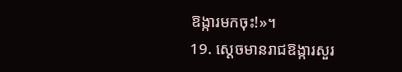ឱង្ការមកចុះ!»។
19. ស្ដេចមានរាជឱង្ការសួរ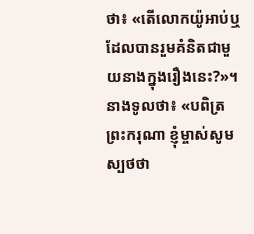ថា៖ «តើលោកយ៉ូអាប់ឬដែលបានរួមគំនិតជាមួយនាងក្នុងរឿងនេះ?»។ នាងទូលថា៖ «បពិត្រព្រះករុណា ខ្ញុំម្ចាស់សូមស្បថថា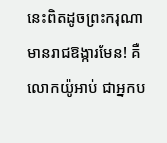នេះពិតដូចព្រះករុណាមានរាជឱង្ការមែន! គឺលោកយ៉ូអាប់ ជាអ្នកប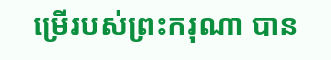ម្រើរបស់ព្រះករុណា បាន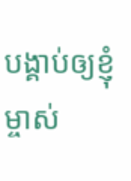បង្គាប់ឲ្យខ្ញុំម្ចាស់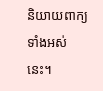និយាយពាក្យទាំងអស់នេះ។